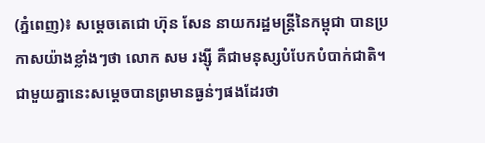(ភ្នំពេញ)៖ សម្តេចតេជោ ហ៊ុន សែន នាយករដ្ឋមន្រ្តីនៃកម្ពុជា បានប្រកាសយ៉ាងខ្លាំងៗថា លោក សម រង្ស៊ី គឺជាមនុស្សបំបែកបំបាក់ជាតិ។ ជាមួយគ្នានេះសម្តេចបានព្រមានធ្ងន់ៗផងដែរថា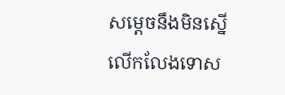សម្តេចនឹងមិនស្នើលើកលែងទោស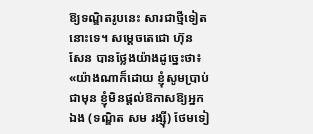ឱ្យទណ្ឌិតរូបនេះ សារជាថ្មីទៀតនោះទេ។ សម្តេចតេជោ ហ៊ុន សែន បានថ្លែងយ៉ាងដូច្នេះថា៖ «យ៉ាងណាក៏ដោយ ខ្ញុំសូមប្រាប់ជាមុន ខ្ញុំមិនផ្តល់ឱកាសឱ្យអ្នកឯង (ទណ្ឌិត សម រង្ស៊ី) ថែមទៀ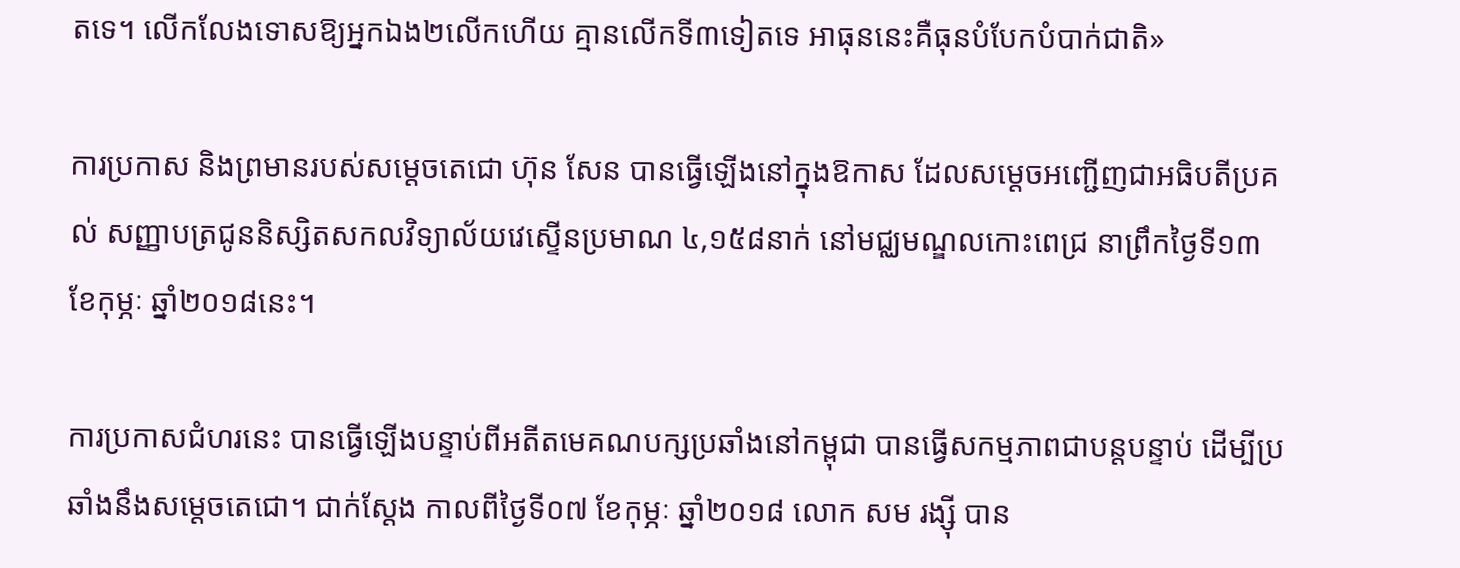តទេ។ លើកលែងទោសឱ្យអ្នកឯង២លើកហើយ គ្មានលើកទី៣ទៀតទេ អាធុននេះគឺធុនបំបែកបំបាក់ជាតិ»

ការប្រកាស និងព្រមានរបស់សម្តេចតេជោ ហ៊ុន សែន បានធ្វើឡើងនៅក្នុងឱកាស ដែលសម្តេចអញ្ជើញជាអធិបតីប្រគល់ សញ្ញាបត្រជូននិស្សិតសកលវិទ្យាល័យវេស្ទើនប្រមាណ ៤,១៥៨នាក់ នៅមជ្ឈមណ្ឌលកោះពេជ្រ នាព្រឹកថ្ងៃទី១៣ ខែកុម្ភៈ ឆ្នាំ២០១៨នេះ។

ការប្រកាសជំហរនេះ បានធ្វើឡើងបន្ទាប់ពីអតីតមេគណបក្សប្រឆាំងនៅកម្ពុជា បានធ្វើសកម្មភាពជាបន្តបន្ទាប់ ដើម្បីប្រឆាំងនឹងសម្តេចតេជោ។ ជាក់ស្តែង កាលពីថ្ងៃទី០៧ ខែកុម្ភៈ ឆ្នាំ២០១៨ លោក សម រង្ស៊ី បាន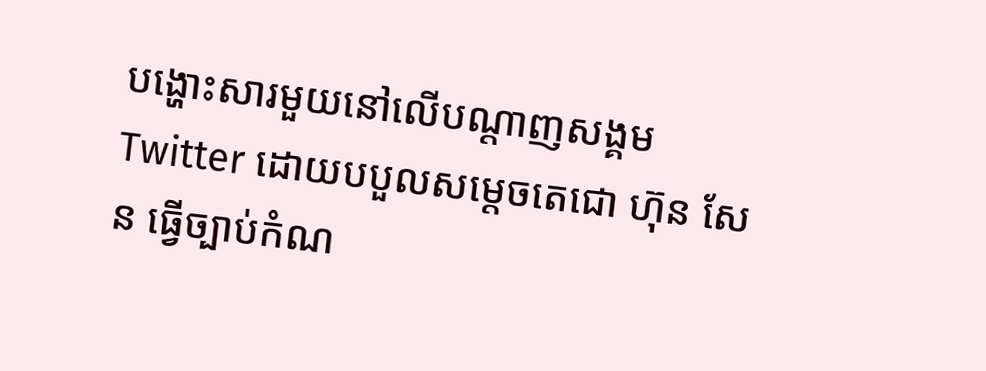បង្ហោះសារមួយនៅលើបណ្តាញសង្គម Twitter ដោយបបួលសម្តេចតេជោ ហ៊ុន សែន ធ្វើច្បាប់កំណ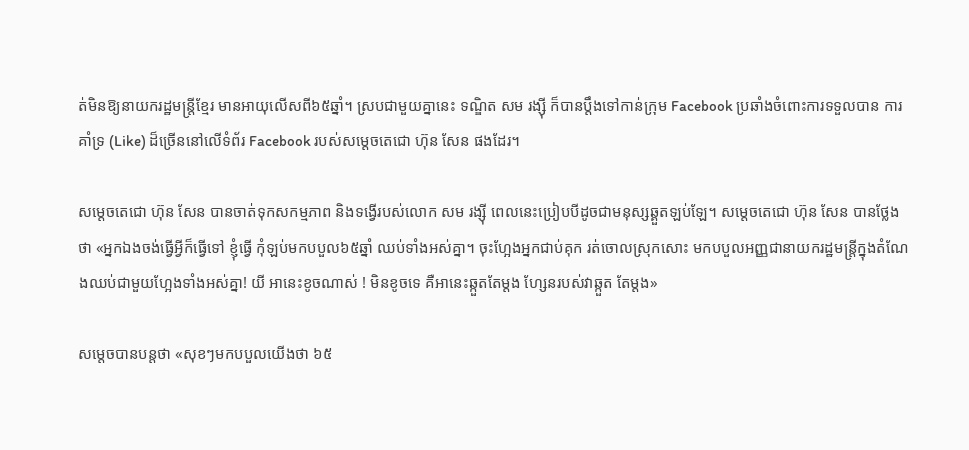ត់មិនឱ្យនាយករដ្ឋមន្រ្តីខ្មែរ មានអាយុលើសពី៦៥ឆ្នាំ។ ស្របជាមួយគ្នានេះ ទណ្ឌិត សម រង្ស៊ី ក៏បានប្តឹងទៅកាន់ក្រុម Facebook ប្រឆាំងចំពោះការទទួលបាន ការគាំទ្រ (Like) ដ៏ច្រើននៅលើទំព័រ Facebook របស់សម្តេចតេជោ ហ៊ុន សែន ផងដែរ។

សម្តេចតេជោ ហ៊ុន សែន បានចាត់ទុកសកម្មភាព និងទង្វើរបស់លោក សម រង្ស៊ី ពេលនេះប្រៀបបីដូចជាមនុស្សឆ្គួតឡប់ឡែ។ សម្តេចតេជោ ហ៊ុន សែន បានថ្លែងថា «អ្នកឯងចង់ធ្វើអ្វីក៏ធ្វើទៅ ខ្ញុំធ្វើ កុំឡប់មកបបួល៦៥ឆ្នាំ ឈប់ទាំងអស់គ្នា។ ចុះហ្អែងអ្នកជាប់គុក រត់ចោលស្រុកសោះ មកបបួលអញ្ញជានាយករដ្ឋមន្រ្តីក្នុងតំណែងឈប់ជាមួយហ្អែងទាំងអស់គ្នា! យី អានេះខូចណាស់ ! មិនខូចទេ គឺអានេះឆ្កួតតែម្តង ហ្សែនរបស់វាឆ្កួត តែម្តង»

សម្តេចបានបន្តថា «សុខៗមកបបួលយើងថា ៦៥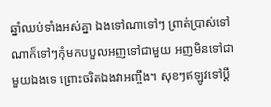ឆ្នាំឈប់ទាំងអស់គ្នា ឯងទៅណាទៅៗ ព្រាត់ប្រាស់ទៅណាក៏ទៅៗកុំមកបបួលអញទៅជាមួយ អញមិនទៅជាមួយឯងទេ ព្រោះចរិតឯងវាអញ្ចឹង។ សុខៗឥឡូវទៅប្តឹ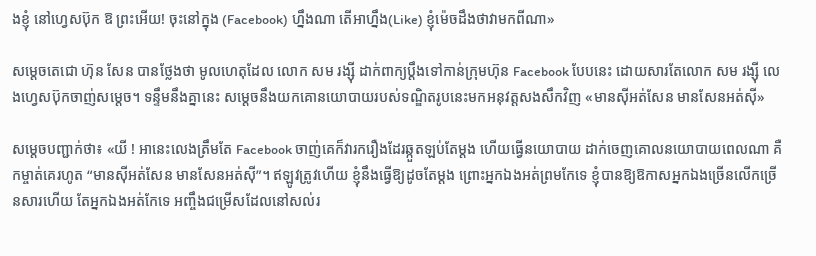ងខ្ញុំ នៅហ្វេសប៊ុក ឱ ព្រះអើយ! ចុះនៅក្នុង (Facebook) ហ្នឹងណា តើអាហ្នឹង(Like) ខ្ញុំម៉េចដឹងថាវាមកពីណា»

សម្តេចតេជោ ហ៊ុន សែន បានថ្លែងថា មូលហេតុដែល លោក សម រង្ស៊ី ដាក់ពាក្យប្តឹងទៅកាន់ក្រុមហ៊ុន Facebook បែបនេះ ដោយសារតែលោក សម រង្ស៊ី លេងហ្វេសប៊ុកចាញ់សម្តេច។ ទន្ទឹមនឹងគ្នានេះ សម្តេចនឹងយកគោនយោបាយរបស់ទណ្ឌិតរូបនេះមកអនុវត្តសងសឹកវិញ «មានស៊ីអត់សែន មានសែនអត់ស៊ី»

សម្តេចបញ្ជាក់ថា៖ «យី ! អានេះលេងត្រឹមតែ Facebook ចាញ់គេក៏វារករឿងដែរឆ្កួតឡប់តែម្តង ហើយធ្វើនយោបាយ ដាក់ចេញគោលនយោបាយពេលណា គឺកម្ចាត់គេរហូត “មានស៊ីអត់សែន មានសែនអត់ស៊ី”។ ឥឡូវត្រូវហើយ ខ្ញុំនឹងធ្វើឱ្យដូចតែម្តង ព្រោះអ្នកឯងអត់ព្រមកែទេ ខ្ញុំបានឱ្យឱកាសអ្នកឯងច្រើនលើកច្រើនសារហើយ តែអ្នកឯងអត់កែទេ អញ្ចឹងជម្រើសដែលនៅសល់រ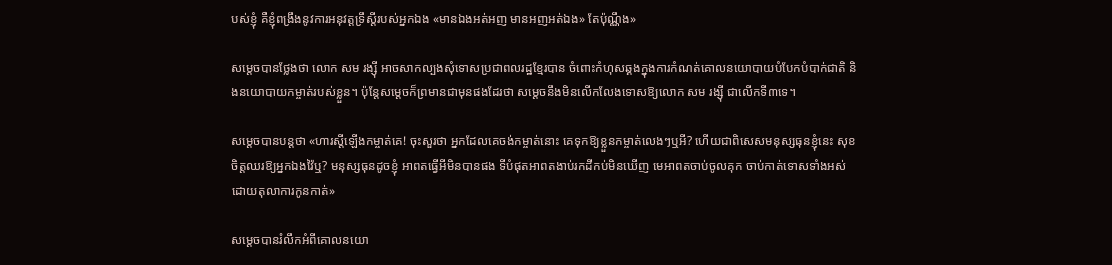បស់ខ្ញុំ គឺខ្ញុំពង្រឹងនូវការអនុវត្តទ្រឹស្តីរបស់អ្នកឯង «មានឯងអត់អញ មានអញអត់ឯង» តែប៉ុណ្ណឹង»

សម្តេចបានថ្លែងថា លោក សម រង្ស៊ី អាចសាកល្បងសុំទោសប្រជាពលរដ្ឋខ្មែរបាន ចំពោះកំហុសឆ្គងក្នុងការកំណត់គោលនយោបាយបំបែកបំបាក់ជាតិ និងនយោបាយកម្ចាត់របស់ខ្លួន។ ប៉ុន្តែសម្តេចក៏ព្រមានជាមុនផងដែរថា សម្តេចនឹងមិនលើកលែងទោសឱ្យលោក សម រង្ស៊ី ជាលើកទី៣ទេ។

សម្តេចបានបន្តថា «ហារស្តីឡើងកម្ចាត់គេ! ចុះសួរថា អ្នកដែលគេចង់កម្ចាត់នោះ គេទុកឱ្យខ្លួនកម្ចាត់លេងៗឬអី? ហើយជាពិសេសមនុស្សធុនខ្ញុំនេះ សុខចិត្តឈរឱ្យអ្នកឯងវ៉ៃឬ? មនុស្សធុនដូចខ្ញុំ អាពតធ្វើអីមិនបានផង ទីបំផុតអាពតងាប់រកដីកប់មិនឃើញ មេអាពតចាប់ចូលគុក ចាប់កាត់ទោសទាំងអស់ ដោយតុលាការកូនកាត់»

សម្តេចបានរំលឹកអំពីគោលនយោ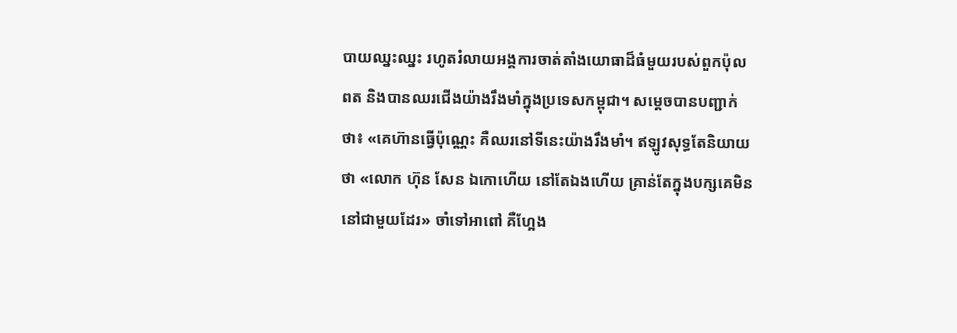បាយឈ្នះឈ្នះ រហូតរំលាយអង្គការចាត់តាំងយោធាដ៏ធំមួយរបស់ពួកប៉ុលពត និងបានឈរជើងយ៉ាងរឹងមាំក្នុងប្រទេសកម្ពុជា។ សម្តេចបានបញ្ជាក់ថា៖ «គេហ៊ានធ្វើប៉ុណ្ណេះ គឺឈរនៅទីនេះយ៉ាងរឹងមាំ។ ឥឡូវសុទ្ធតែនិយាយថា «លោក ហ៊ុន សែន ឯកោហើយ នៅតែឯងហើយ គ្រាន់តែក្នុងបក្សគេមិននៅជាមួយដែរ» ចាំទៅអាពៅ គឺហ្អែង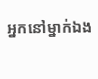អ្នកនៅម្នាក់ឯង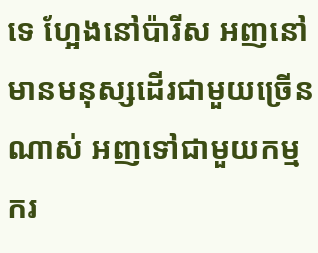ទេ ហ្អែងនៅប៉ារីស អញនៅមានមនុស្សដើរជាមួយច្រើនណាស់ អញទៅជាមួយកម្មករ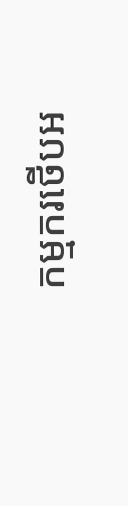កម្មករថើបអ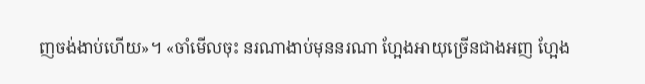ញចង់ងាប់ហើយ»។ «ចាំមើលចុះ នរណាងាប់មុននរណា ហ្អែងអាយុច្រើនជាងអញ ហ្អែង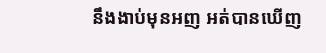នឹងងាប់មុនអញ អត់បានឃើញ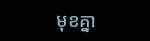មុខគ្នា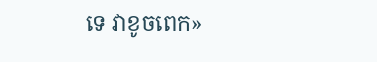ទេ វាខូចពេក»